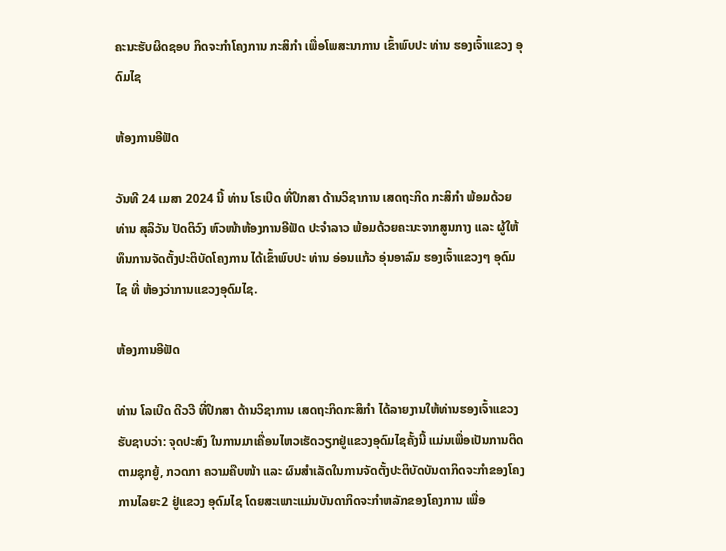ຄະນະຮັບຜິດຊອບ ກິດຈະກຳໂຄງການ ກະສິກຳ ເພື່ອໂພສະນາການ ເຂົ້າພົບປະ ທ່ານ ຮອງເຈົ້າແຂວງ ອຸດົມໄຊ

ຫ້ອງການອີຟັດ

ວັນທີ 24 ເມສາ 2024 ນີ້ ທ່ານ ໂຣເບີດ ທີ່ປຶກສາ ດ້ານວິຊາການ ເສດຖະກິດ ກະສິກຳ ພ້ອມດ້ວຍ ທ່ານ ສຸລິວັນ ປັດຕິວົງ ຫົວໜ້າຫ້ອງການອີຟັດ ປະຈໍາລາວ ພ້ອມດ້ວຍຄະນະຈາກສູນກາງ ແລະ ຜູ້ໃຫ້ທຶນການຈັດຕັ້ງປະຕິບັດໂຄງການ ໄດ້ເຂົ້າພົບປະ ທ່ານ ອ່ອນແກ້ວ ອຸ່ນອາລົມ ຮອງເຈົ້າແຂວງໆ ອຸດົມໄຊ ທີ່ ຫ້ອງວ່າການແຂວງອຸດົມໄຊ.

ຫ້ອງການອີຟັດ

ທ່ານ ໂລເບີດ ດີວວີ ທີ່ປຶກສາ ດ້ານວິຊາການ ເສດຖະກິດກະສິກຳ ໄດ້ລາຍງານໃຫ້ທ່ານຮອງເຈົ້າແຂວງຮັບຊາບວ່າ: ຈຸດປະສົງ ໃນການມາເຄື່ອນໄຫວເຮັດວຽກຢູ່ແຂວງອຸດົມໄຊຄັ້ງນີ້ ແມ່ນເພື່ອເປັນການຕິດຕາມຊຸກຍູ້, ກວດກາ ຄວາມຄືບໜ້າ ແລະ ຜົນສໍາເລັດໃນການຈັດຕັ້ງປະຕິບັດບັນດາກິດຈະກຳຂອງໂຄງການໄລຍະ2 ຢູ່ແຂວງ ອຸດົມໄຊ ໂດຍສະເພາະແມ່ນບັນດາກິດຈະກຳຫລັກຂອງໂຄງການ ເພື່ອ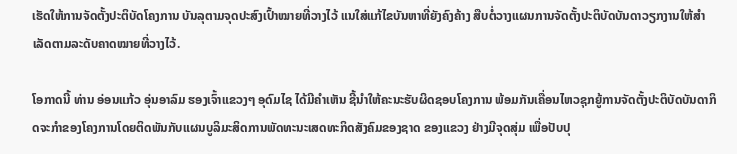ເຮັດໃຫ້ການຈັດຕັ້ງປະຕິບັດໂຄງການ ບັນລຸຕາມຈຸດປະສົງເປົ້າໝາຍທີ່ວາງໄວ້ ແນໃສ່ແກ້ໄຂບັນຫາທີ່ຍັງຄົງຄ້າງ ສືບຕໍ່ວາງແຜນການຈັດຕັ້ງປະຕິບັດບັນດາວຽກງານໃຫ້ສຳເລັດຕາມລະດັບຄາດໝາຍທີ່ວາງໄວ້.

ໂອກາດນີ້ ທ່ານ ອ່ອນແກ້ວ ອຸ່ນອາລົມ ຮອງເຈົ້າແຂວງໆ ອຸດົມໄຊ ໄດ້ມີຄຳເຫັນ ຊີ້ນຳໃຫ້ຄະນະຮັບຜິດຊອບໂຄງການ ພ້ອມກັນເຄື່ອນໄຫວຊຸກຍູ້ການຈັດຕັ້ງປະຕິບັດບັນດາກິດຈະກຳຂອງໂຄງການໂດຍຕິດພັນກັບແຜນບູລິມະສິດການພັດທະນະເສດທະກິດສັງຄົມຂອງຊາດ ຂອງແຂວງ ຢ່າງມີຈຸດສຸ່ມ ເພື່ອປັບປຸ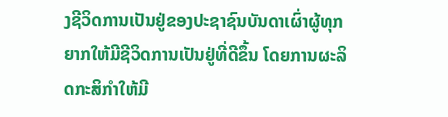ງຊີວິດການເປັນຢູ່ຂອງປະຊາຊົນບັນດາເຜົ່າຜູ້ທຸກຍາກໃຫ້ມີຊີວິດການເປັນຢູ່ທີ່ດີຂຶ້ນ ໂດຍການຜະລິດກະສິກຳໃຫ້ມີ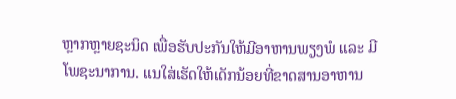ຫຼາກຫຼາຍຊະນິດ ເພື່ອຮັບປະກັນໃຫ້ມີອາຫານພຽງພໍ ແລະ ມີໂພຊະນາການ. ແນໃສ່ເຮັດໃຫ້ເດັກນ້ອຍທີ່ຂາດສານອາຫານ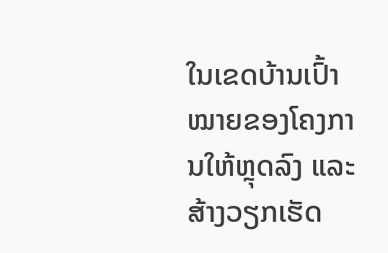ໃນເຂດບ້ານເປົ້າໝາຍຂອງໂຄງການໃຫ້ຫຼຸດລົງ ແລະ ສ້າງວຽກເຮັດ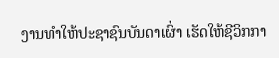ງານທຳໃຫ້ປະຊາຊົນບັນດາເຜົ່າ ເຮັດໃຫ້ຊີວິກກາ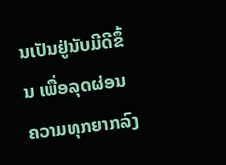ນເປັນຢູ່ນັບມີດີຂຶ້ນ ເພື່ອລຸດຜ່ອນຄວາມທຸກຍາກລົງ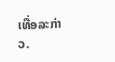ເທື່ອລະກ່າວ.